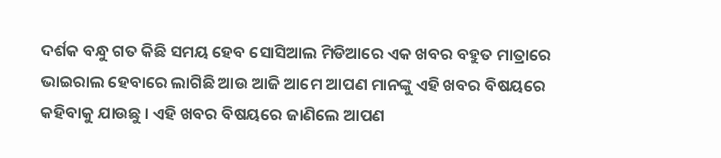ଦର୍ଶକ ବନ୍ଧୁ ଗତ କିଛି ସମୟ ହେବ ସୋସିଆଲ ମିଡିଆରେ ଏକ ଖବର ବହୁତ ମାତ୍ରାରେ ଭାଇରାଲ ହେବାରେ ଲାଗିଛି ଆଉ ଆଜି ଆମେ ଆପଣ ମାନଙ୍କୁ ଏହି ଖବର ବିଷୟରେ କହିବାକୁ ଯାଉଛୁ । ଏହି ଖବର ବିଷୟରେ ଜାଣିଲେ ଆପଣ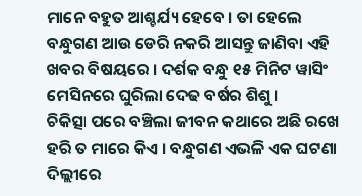ମାନେ ବହୁତ ଆଶ୍ଚର୍ଯ୍ୟ ହେବେ । ତା ହେଲେ ବନ୍ଧୁଗଣ ଆଉ ଡେରି ନକରି ଆସନ୍ତୁ ଜାଣିବା ଏହି ଖବର ବିଷୟରେ । ଦର୍ଶକ ବନ୍ଧୁ ୧୫ ମିନିଟ ୱାସିଂ ମେସିନରେ ଘୁରିଲା ଦେଢ ବର୍ଷର ଶିଶୁ ।
ଚିକିତ୍ସା ପରେ ବଞ୍ଚିଲା ଜୀବନ କଥାରେ ଅଛି ରଖେ ହରି ତ ମାରେ କିଏ । ବନ୍ଧୁଗଣ ଏଭଳି ଏକ ଘଟଣା ଦିଲ୍ଲୀରେ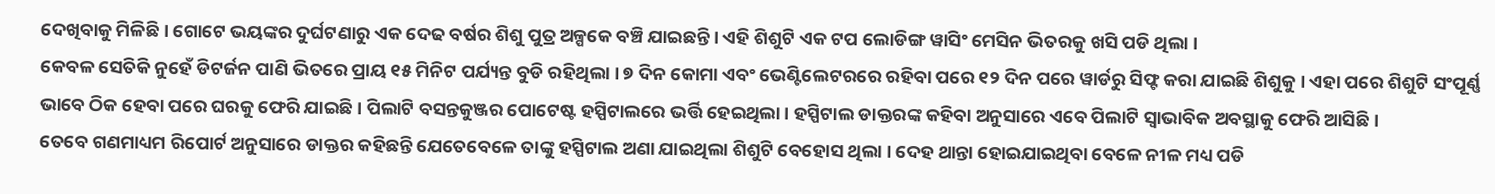ଦେଖିବାକୁ ମିଳିଛି । ଗୋଟେ ଭୟଙ୍କର ଦୁର୍ଘଟଣାରୁ ଏକ ଦେଢ ବର୍ଷର ଶିଶୁ ପୁତ୍ର ଅଳ୍ପକେ ବଞ୍ଚି ଯାଇଛନ୍ତି । ଏହି ଶିଶୁଟି ଏକ ଟପ ଲୋଡିଙ୍ଗ ୱାସିଂ ମେସିନ ଭିତରକୁ ଖସି ପଡି ଥିଲା ।
କେବଳ ସେତିକି ନୁହେଁ ଡିଟର୍ଜନ ପାଣି ଭିତରେ ପ୍ରାୟ ୧୫ ମିନିଟ ପର୍ଯ୍ୟନ୍ତ ବୁଡି ରହିଥିଲା । ୭ ଦିନ କୋମା ଏବଂ ଭେଣ୍ଟିଲେଟରରେ ରହିବା ପରେ ୧୨ ଦିନ ପରେ ୱାର୍ଡରୁ ସିଫ୍ଟ କରା ଯାଇଛି ଶିଶୁକୁ । ଏହା ପରେ ଶିଶୁଟି ସଂପୂର୍ଣ୍ଣ ଭାବେ ଠିକ ହେବା ପରେ ଘରକୁ ଫେରି ଯାଇଛି । ପିଲାଟି ବସନ୍ତକୁଞ୍ଜର ପୋଟେଷ୍ଟ ହସ୍ପିଟାଲରେ ଭର୍ତ୍ତି ହେଇଥିଲା । ହସ୍ପିଟାଲ ଡାକ୍ତରଙ୍କ କହିବା ଅନୁସାରେ ଏବେ ପିଲାଟି ସ୍ଵାଭାବିକ ଅବସ୍ଥାକୁ ଫେରି ଆସିଛି ।
ତେବେ ଗଣମାଧ୍ୟମ ରିପୋର୍ଟ ଅନୁସାରେ ଡାକ୍ତର କହିଛନ୍ତି ଯେତେବେଳେ ତାଙ୍କୁ ହସ୍ପିଟାଲ ଅଣା ଯାଇଥିଲା ଶିଶୁଟି ବେହୋସ ଥିଲା । ଦେହ ଥାନ୍ତା ହୋଇଯାଇଥିବା ବେଳେ ନୀଳ ମଧ୍ୟ ପଡି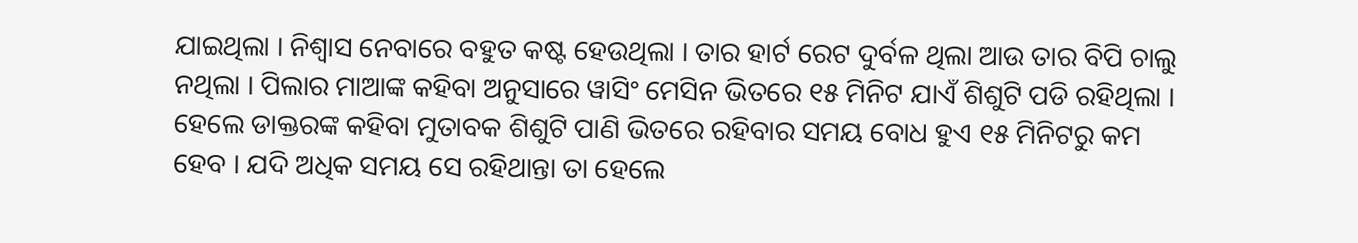ଯାଇଥିଲା । ନିଶ୍ଵାସ ନେବାରେ ବହୁତ କଷ୍ଟ ହେଉଥିଲା । ତାର ହାର୍ଟ ରେଟ ଦୁର୍ବଳ ଥିଲା ଆଉ ତାର ବିପି ଚାଲୁ ନଥିଲା । ପିଲାର ମାଆଙ୍କ କହିବା ଅନୁସାରେ ୱାସିଂ ମେସିନ ଭିତରେ ୧୫ ମିନିଟ ଯାଏଁ ଶିଶୁଟି ପଡି ରହିଥିଲା ।
ହେଲେ ଡାକ୍ତରଙ୍କ କହିବା ମୁତାବକ ଶିଶୁଟି ପାଣି ଭିତରେ ରହିବାର ସମୟ ବୋଧ ହୁଏ ୧୫ ମିନିଟରୁ କମ ହେବ । ଯଦି ଅଧିକ ସମୟ ସେ ରହିଥାନ୍ତା ତା ହେଲେ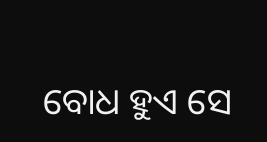ବୋଧ ହୁଏ ସେ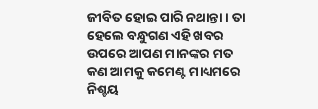ଜୀବିତ ହୋଇ ପାରି ନଥାନ୍ତା । ତା ହେଲେ ବନ୍ଧୁଗଣ ଏହି ଖବର ଉପରେ ଆପଣ ମାନଙ୍କର ମତ କଣ ଆମକୁ କମେଣ୍ଟ ମାଧ୍ୟମରେ ନିଶ୍ଚୟ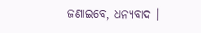ଜଣାଇବେ, ଧନ୍ୟବାଦ ।